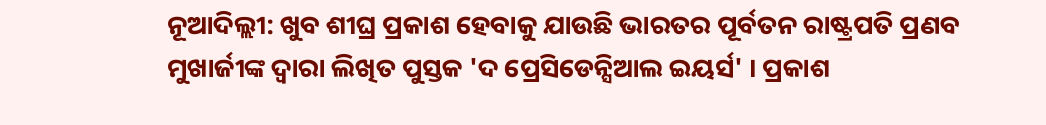ନୂଆଦିଲ୍ଲୀ: ଖୁବ ଶୀଘ୍ର ପ୍ରକାଶ ହେବାକୁ ଯାଉଛି ଭାରତର ପୂର୍ବତନ ରାଷ୍ଟ୍ରପତି ପ୍ରଣବ ମୁଖାର୍ଜୀଙ୍କ ଦ୍ବାରା ଲିଖିତ ପୁସ୍ତକ 'ଦ ପ୍ରେସିଡେନ୍ସିଆଲ ଇୟର୍ସ' । ପ୍ରକାଶ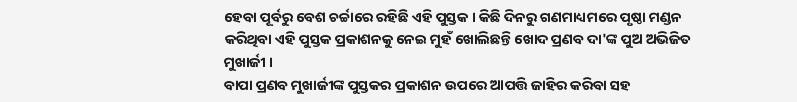ହେବା ପୂର୍ବରୁ ବେଶ ଚର୍ଚ୍ଚାରେ ରହିଛି ଏହି ପୁସ୍ତକ । କିଛି ଦିନରୁ ଗଣମାଧ୍ୟମରେ ପୃଷ୍ଠା ମଣ୍ଡନ କରିଥିବା ଏହି ପୁସ୍ତକ ପ୍ରକାଶନକୁ ନେଇ ମୁହଁ ଖୋଲିଛନ୍ତି ଖୋଦ ପ୍ରଣବ ଦା'ଙ୍କ ପୁଅ ଅଭିଜିତ ମୁଖାର୍ଜୀ ।
ବାପା ପ୍ରଣବ ମୁଖାର୍ଜୀଙ୍କ ପୁସ୍ତକର ପ୍ରକାଶନ ଉପରେ ଆପତ୍ତି ଜାହିର କରିବା ସହ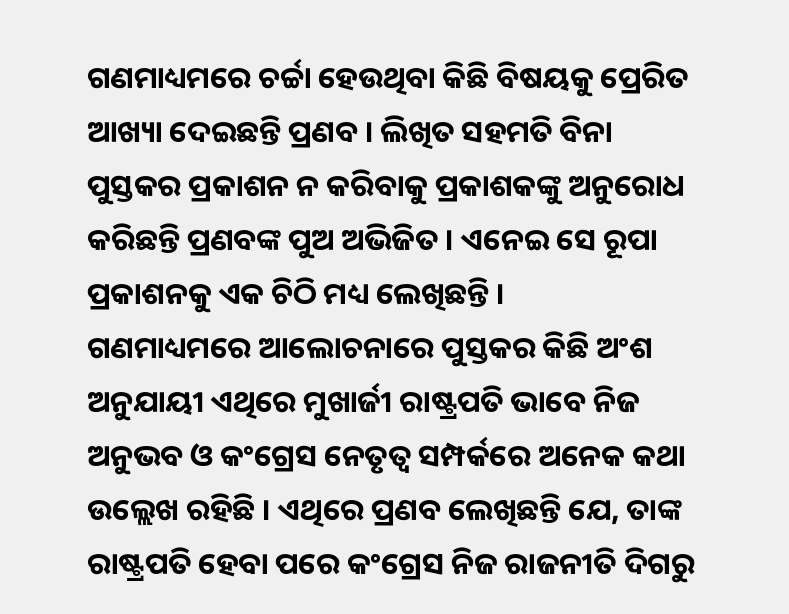ଗଣମାଧ୍ୟମରେ ଚର୍ଚ୍ଚା ହେଉଥିବା କିଛି ବିଷୟକୁ ପ୍ରେରିତ ଆଖ୍ୟା ଦେଇଛନ୍ତି ପ୍ରଣବ । ଲିଖିତ ସହମତି ବିନା ପୁସ୍ତକର ପ୍ରକାଶନ ନ କରିବାକୁ ପ୍ରକାଶକଙ୍କୁ ଅନୁରୋଧ କରିଛନ୍ତି ପ୍ରଣବଙ୍କ ପୁଅ ଅଭିଜିତ । ଏନେଇ ସେ ରୂପା ପ୍ରକାଶନକୁ ଏକ ଚିଠି ମଧ୍ୟ ଲେଖିଛନ୍ତି ।
ଗଣମାଧ୍ୟମରେ ଆଲୋଚନାରେ ପୁସ୍ତକର କିଛି ଅଂଶ ଅନୁଯାୟୀ ଏଥିରେ ମୁଖାର୍ଜୀ ରାଷ୍ଟ୍ରପତି ଭାବେ ନିଜ ଅନୁଭବ ଓ କଂଗ୍ରେସ ନେତୃତ୍ବ ସମ୍ପର୍କରେ ଅନେକ କଥା ଉଲ୍ଲେଖ ରହିଛି । ଏଥିରେ ପ୍ରଣବ ଲେଖିଛନ୍ତି ଯେ, ତାଙ୍କ ରାଷ୍ଟ୍ରପତି ହେବା ପରେ କଂଗ୍ରେସ ନିଜ ରାଜନୀତି ଦିଗରୁ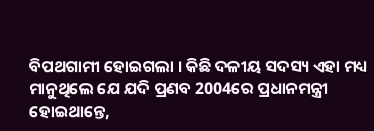ବିପଥଗାମୀ ହୋଇଗଲା । କିଛି ଦଳୀୟ ସଦସ୍ୟ ଏହା ମଧ୍ୟ ମାନୁଥିଲେ ଯେ ଯଦି ପ୍ରଣବ 2004ରେ ପ୍ରଧାନମନ୍ତ୍ରୀ ହୋଇଥାନ୍ତେ,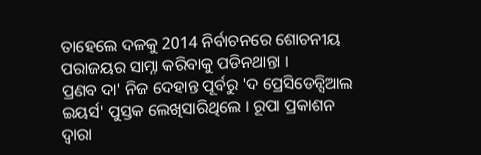ତାହେଲେ ଦଳକୁ 2014 ନିର୍ବାଚନରେ ଶୋଚନୀୟ ପରାଜୟର ସାମ୍ନା କରିବାକୁ ପଡିନଥାନ୍ତା ।
ପ୍ରଣବ ଦା' ନିଜ ଦେହାନ୍ତ ପୂର୍ବରୁ 'ଦ ପ୍ରେସିଡେନ୍ସିଆଲ ଇୟର୍ସ' ପୁସ୍ତକ ଲେଖିସାରିଥିଲେ । ରୂପା ପ୍ରକାଶନ ଦ୍ବାରା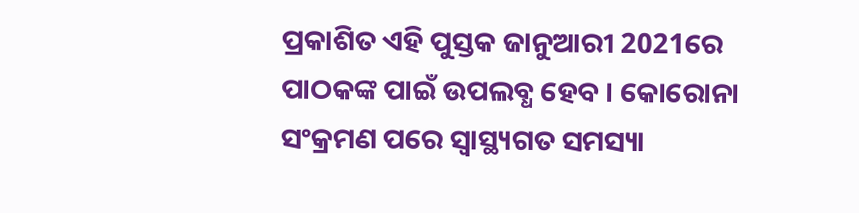ପ୍ରକାଶିତ ଏହି ପୁସ୍ତକ ଜାନୁଆରୀ 2021ରେ ପାଠକଙ୍କ ପାଇଁ ଉପଲବ୍ଧ ହେବ । କୋରୋନା ସଂକ୍ରମଣ ପରେ ସ୍ବାସ୍ଥ୍ୟଗତ ସମସ୍ୟା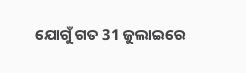ଯୋଗୁଁ ଗତ 31 ଜୁଲାଇରେ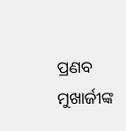ପ୍ରଣବ ମୁଖାର୍ଜୀଙ୍କ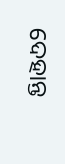ଦେହାନ୍ତ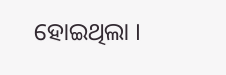ହୋଇଥିଲା ।